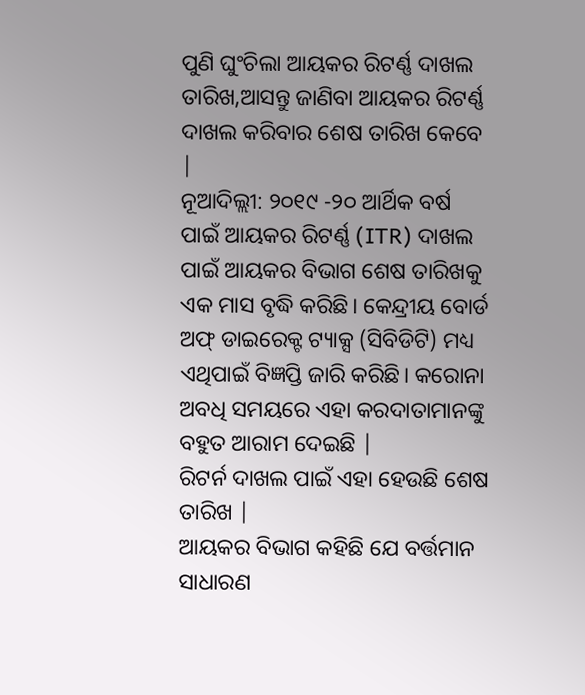ପୁଣି ଘୁଂଚିଲା ଆୟକର ରିଟର୍ଣ୍ଣ ଦାଖଲ ତାରିଖ,ଆସନ୍ତୁ ଜାଣିବା ଆୟକର ରିଟର୍ଣ୍ଣ ଦାଖଲ କରିବାର ଶେଷ ତାରିଖ କେବେ |
ନୂଆଦିଲ୍ଲୀ: ୨୦୧୯ -୨୦ ଆର୍ଥିକ ବର୍ଷ ପାଇଁ ଆୟକର ରିଟର୍ଣ୍ଣ (ITR) ଦାଖଲ ପାଇଁ ଆୟକର ବିଭାଗ ଶେଷ ତାରିଖକୁ ଏକ ମାସ ବୃଦ୍ଧି କରିଛି। କେନ୍ଦ୍ରୀୟ ବୋର୍ଡ ଅଫ୍ ଡାଇରେକ୍ଟ ଟ୍ୟାକ୍ସ (ସିବିଡିଟି) ମଧ୍ୟ ଏଥିପାଇଁ ବିଜ୍ଞପ୍ତି ଜାରି କରିଛି। କରୋନା ଅବଧି ସମୟରେ ଏହା କରଦାତାମାନଙ୍କୁ ବହୁତ ଆରାମ ଦେଇଛି |
ରିଟର୍ନ ଦାଖଲ ପାଇଁ ଏହା ହେଉଛି ଶେଷ ତାରିଖ |
ଆୟକର ବିଭାଗ କହିଛି ଯେ ବର୍ତ୍ତମାନ ସାଧାରଣ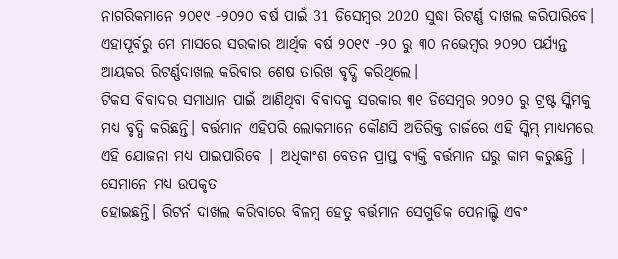ନାଗରିକମାନେ ୨୦୧୯ -୨୦୨୦ ବର୍ଷ ପାଇଁ 31 ଡିସେମ୍ବର 2020 ସୁଦ୍ଧା ରିଟର୍ଣ୍ଣ ଦାଖଲ କରିପାରିବେ। ଏହାପୂର୍ବରୁ ମେ ମାସରେ ସରକାର ଆର୍ଥିକ ବର୍ଷ ୨୦୧୯ -୨୦ ରୁ ୩୦ ନଭେମ୍ବର ୨୦୨୦ ପର୍ଯ୍ୟନ୍ତ ଆୟକର ରିଟର୍ଣ୍ଣଦାଖଲ କରିବାର ଶେଷ ତାରିଖ ବୃଦ୍ଧି କରିଥିଲେ।
ଟିକସ ବିବାଦର ସମାଧାନ ପାଇଁ ଆଣିଥିବା ବିବାଦକୁ ସରକାର ୩୧ ଡିସେମ୍ବର ୨୦୨୦ ରୁ ଟ୍ରଷ୍ଟ ସ୍କିମକୁ ମଧ୍ୟ ବୃଦ୍ଧି କରିଛନ୍ତି। ବର୍ତ୍ତମାନ ଏହିପରି ଲୋକମାନେ କୌଣସି ଅତିରିକ୍ତ ଚାର୍ଜରେ ଏହି ସ୍କିମ୍ ମାଧ୍ୟମରେ ଏହି ଯୋଜନା ମଧ୍ୟ ପାଇପାରିବେ | ଅଧିକାଂଶ ବେତନ ପ୍ରାପ୍ତ ବ୍ୟକ୍ତି ବର୍ତ୍ତମାନ ଘରୁ କାମ କରୁଛନ୍ତି | ସେମାନେ ମଧ୍ୟ ଉପକୃତ
ହୋଇଛନ୍ତି। ରିଟର୍ନ ଦାଖଲ କରିବାରେ ବିଳମ୍ବ ହେତୁ ବର୍ତ୍ତମାନ ସେଗୁଡିକ ପେନାଲ୍ଟି ଏବଂ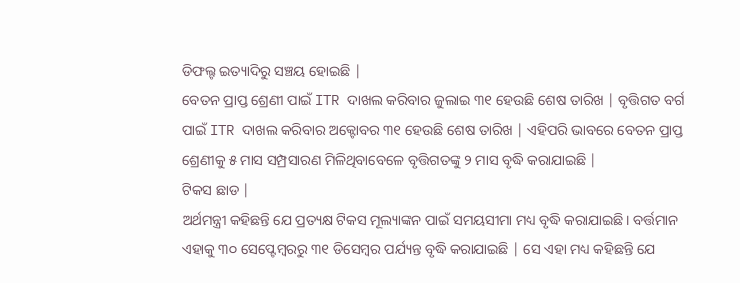ଡିଫଲ୍ଟ ଇତ୍ୟାଦିରୁ ସଞ୍ଚୟ ହୋଇଛି |
ବେତନ ପ୍ରାପ୍ତ ଶ୍ରେଣୀ ପାଇଁ ITR ଦାଖଲ କରିବାର ଜୁଲାଇ ୩୧ ହେଉଛି ଶେଷ ତାରିଖ | ବୃତ୍ତିଗତ ବର୍ଗ ପାଇଁ ITR ଦାଖଲ କରିବାର ଅକ୍ଟୋବର ୩୧ ହେଉଛି ଶେଷ ତାରିଖ | ଏହିପରି ଭାବରେ ବେତନ ପ୍ରାପ୍ତ ଶ୍ରେଣୀକୁ ୫ ମାସ ସମ୍ପ୍ରସାରଣ ମିଳିଥିବାବେଳେ ବୃତ୍ତିଗତଙ୍କୁ ୨ ମାସ ବୃଦ୍ଧି କରାଯାଇଛି |
ଟିକସ ଛାଡ |
ଅର୍ଥମନ୍ତ୍ରୀ କହିଛନ୍ତି ଯେ ପ୍ରତ୍ୟକ୍ଷ ଟିକସ ମୂଲ୍ୟାଙ୍କନ ପାଇଁ ସମୟସୀମା ମଧ୍ୟ ବୃଦ୍ଧି କରାଯାଇଛି। ବର୍ତ୍ତମାନ ଏହାକୁ ୩୦ ସେପ୍ଟେମ୍ବରରୁ ୩୧ ଡିସେମ୍ବର ପର୍ଯ୍ୟନ୍ତ ବୃଦ୍ଧି କରାଯାଇଛି | ସେ ଏହା ମଧ୍ୟ କହିଛନ୍ତି ଯେ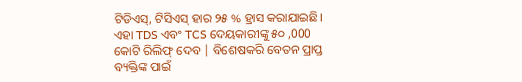ଟିଡିଏସ୍, ଟିସିଏସ୍ ହାର ୨୫ % ହ୍ରାସ କରାଯାଇଛି। ଏହା TDS ଏବଂ TCS ଦେୟକାରୀଙ୍କୁ ୫୦ ,000 କୋଟି ରିଲିଫ୍ ଦେବ | ବିଶେଷକରି ବେତନ ପ୍ରାପ୍ତ ବ୍ୟକ୍ତିଙ୍କ ପାଇଁ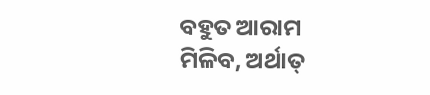ବହୁତ ଆରାମ ମିଳିବ, ଅର୍ଥାତ୍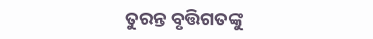ତୁରନ୍ତ ବୃତ୍ତିଗତଙ୍କୁ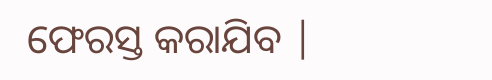ଫେରସ୍ତ କରାଯିବ |